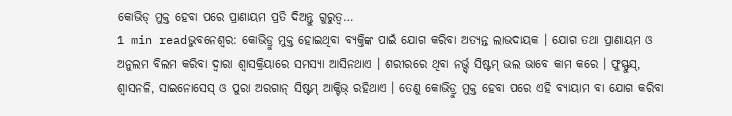କୋଭିଡ୍ ମୁକ୍ତ ହେବା ପରେ ପ୍ରାଣାୟମ ପ୍ରତି ଦିଅନ୍ତୁ ଗୁରୁତ୍ୱ…
1 min readଭୁବନେଶ୍ୱର: କୋଭିଡ୍ରୁ ମୁକ୍ତ ହୋଇଥିବା ବ୍ୟକ୍ତିଙ୍କ ପାଇଁ ଯୋଗ କରିବା ଅତ୍ୟନ୍ତ ଲାଭଦାୟକ । ଯୋଗ ତଥା ପ୍ରାଣାୟମ ଓ ଅନୁଲମ ବିଲମ କରିବା ଦ୍ୱାରା ଶ୍ୱାସକ୍ରିୟାରେ ସମସ୍ୟା ଆସିନଥାଏ । ଶରୀରରେ ଥିବା ନର୍ଭ୍ସ୍ ସିଷ୍ଟମ୍ ଭଲ ଭାବେ କାମ କରେ । ଫୁସ୍ଫୁସ୍, ଶ୍ୱାସନଳି, ସାଇନୋସେସ୍ ଓ ପୁରା ଅରଗାନ୍ ସିଷ୍ଟମ୍ ଆକ୍ଟିଭ୍ ରହିଥାଏ । ତେଣୁ କୋଭିଡ୍ରୁ ମୁକ୍ତ ହେବା ପରେ ଏହି ବ୍ୟାୟାମ ବା ଯୋଗ କରିବା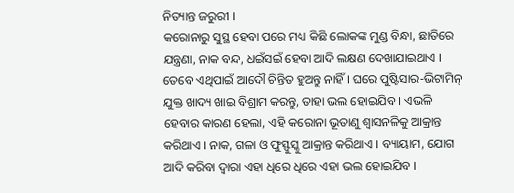ନିତ୍ୟାନ୍ତ ଜରୁରୀ ।
କରୋନାରୁ ସୁସ୍ଥ ହେବା ପରେ ମଧ୍ୟ କିଛି ଲୋକଙ୍କ ମୁଣ୍ଡ ବିନ୍ଧା, ଛାତିରେ ଯନ୍ତ୍ରଣା, ନାକ ବନ୍ଦ, ଧଇଁସଇଁ ହେବା ଆଦି ଲକ୍ଷଣ ଦେଖାଯାଇଥାଏ । ତେବେ ଏଥିପାଇଁ ଆଦୌ ଚିନ୍ତିତ ହୁଅନ୍ତୁ ନାହିଁ । ଘରେ ପୁଷ୍ଟିସାର-ଭିଟାମିନ୍ ଯୁକ୍ତ ଖାଦ୍ୟ ଖାଇ ବିଶ୍ରାମ କରନ୍ତୁ, ତାହା ଭଲ ହୋଇଯିବ । ଏଭଳି ହେବାର କାରଣ ହେଲା, ଏହି କରୋନା ଭୂତାଣୁ ଶ୍ୱାସନଳିକୁ ଆକ୍ରାନ୍ତ କରିଥାଏ । ନାକ, ଗଳା ଓ ଫୁସ୍ଫୁସ୍କୁ ଆକ୍ରାନ୍ତ କରିଥାଏ । ବ୍ୟାୟାମ, ଯୋଗ ଆଦି କରିବା ଦ୍ୱାରା ଏହା ଧିରେ ଧିରେ ଏହା ଭଲ ହୋଇଯିବ ।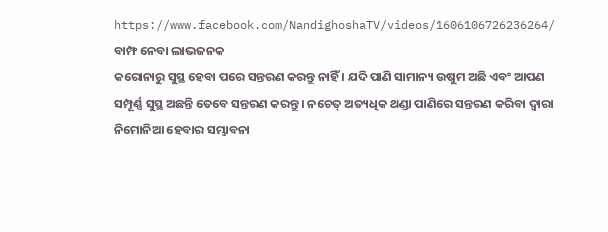https://www.facebook.com/NandighoshaTV/videos/1606106726236264/
ବାମ୍ଫ ନେବା ଲାଭଜନକ
କରୋନାରୁ ସୁସ୍ଥ ହେବା ପରେ ସନ୍ତରଣ କରନ୍ତୁ ନାହିଁ । ଯଦି ପାଣି ସାମାନ୍ୟ ଉଷୁମ ଅଛି ଏବଂ ଆପଣ ସମ୍ପୂର୍ଣ୍ଣ ସୁସ୍ଥ ଅଛନ୍ତି ତେବେ ସନ୍ତରଣ କରନ୍ତୁ । ନଚେତ୍ ଅତ୍ୟଧିକ ଥଣ୍ଡା ପାଣିରେ ସନ୍ତରଣ କରିବା ଦ୍ୱାରା ନିମୋନିଆ ହେବାର ସମ୍ଭାବନା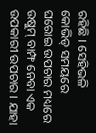ରହିଛି । ସେହିଭଳି କୋଭିଡ୍ ସମୟରେ ଘରୋଇ ଉପଚାର ମଧ୍ୟରେ ଉଷୁମ୍ ବାମ୍ଫ ନେବା ଏକ ଉପକାରୀ ଉପଚାର । ଯାହା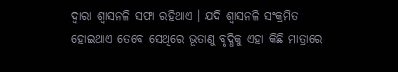ଦ୍ୱାରା ଶ୍ୱାସନଳି ସଫା ରହିଥାଏ । ଯଦି ଶ୍ୱାସନଳି ସଂକ୍ରମିତ ହୋଇଥାଏ ତେବେ ସେଥିରେ ଭୂତାଣୁ ବୃଦ୍ଧିକୁ ଏହା କିଛି ମାତ୍ରାରେ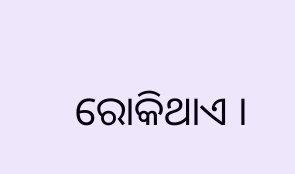ରୋକିଥାଏ ।